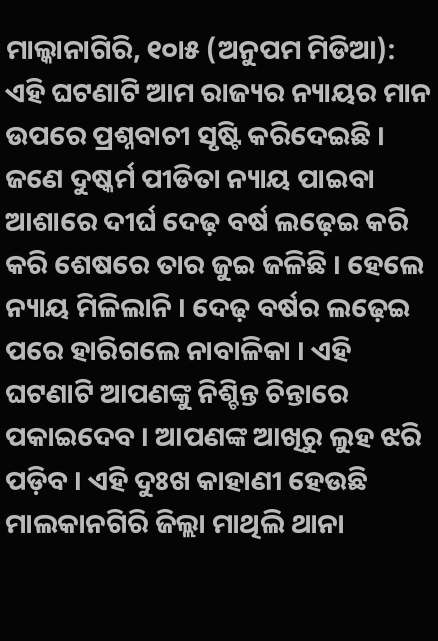ମାଲ୍କାନାଗିରି, ୧୦ା୫ (ଅନୁପମ ମିଡିଆ): ଏହି ଘଟଣାଟି ଆମ ରାଜ୍ୟର ନ୍ୟାୟର ମାନ ଉପରେ ପ୍ରଶ୍ନବାଚୀ ସୃଷ୍ଟି କରିଦେଇଛି । ଜଣେ ଦୁଷ୍କର୍ମ ପୀଡିତା ନ୍ୟାୟ ପାଇବା ଆଶାରେ ଦୀର୍ଘ ଦେଢ଼ ବର୍ଷ ଲଢ଼େଇ କରି କରି ଶେଷରେ ତାର ଜୁଇ ଜଳିଛି । ହେଲେ ନ୍ୟାୟ ମିଳିଲାନି । ଦେଢ଼ ବର୍ଷର ଲଢ଼େଇ ପରେ ହାରିଗଲେ ନାବାଳିକା । ଏହି ଘଟଣାଟି ଆପଣଙ୍କୁ ନିଶ୍ଚିନ୍ତ ଚିନ୍ତାରେ ପକାଇଦେବ । ଆପଣଙ୍କ ଆଖିରୁ ଲୁହ ଝରି ପଡ଼ିବ । ଏହି ଦୁଃଖ କାହାଣୀ ହେଉଛି ମାଲକାନଗିରି ଜିଲ୍ଲା ମାଥିଲି ଥାନା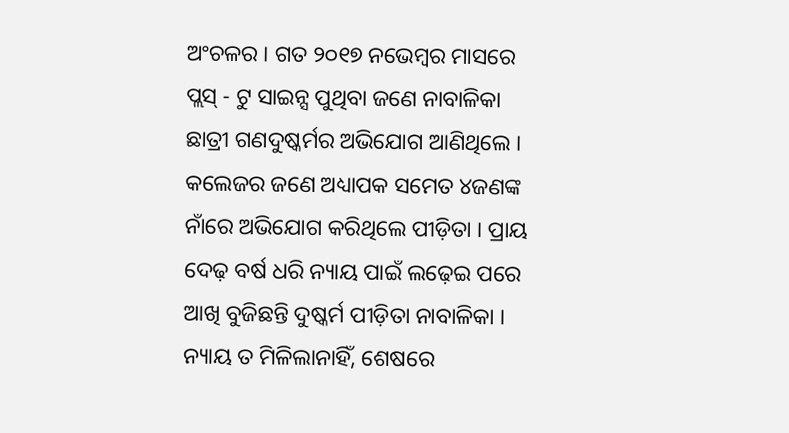ଅଂଚଳର । ଗତ ୨୦୧୭ ନଭେମ୍ବର ମାସରେ ପ୍ଲସ୍ - ଟୁ ସାଇନ୍ସ ପୁଥିବା ଜଣେ ନାବାଳିକା ଛାତ୍ରୀ ଗଣଦୁଷ୍କର୍ମର ଅଭିଯୋଗ ଆଣିଥିଲେ । କଲେଜର ଜଣେ ଅଧ୍ୟାପକ ସମେତ ୪ଜଣଙ୍କ ନାଁରେ ଅଭିଯୋଗ କରିଥିଲେ ପୀଡ଼ିତା । ପ୍ରାୟ ଦେଢ଼ ବର୍ଷ ଧରି ନ୍ୟାୟ ପାଇଁ ଲଢ଼େଇ ପରେ ଆଖି ବୁଜିଛନ୍ତି ଦୁଷ୍କର୍ମ ପୀଡ଼ିତା ନାବାଳିକା । ନ୍ୟାୟ ତ ମିଳିଲାନାହିଁ, ଶେଷରେ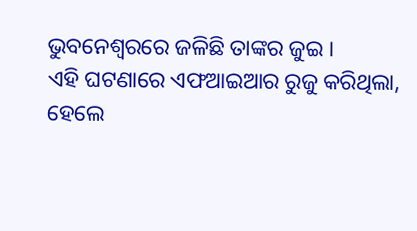ଭୁବନେଶ୍ୱରରେ ଜଳିଛି ତାଙ୍କର ଜୁଇ ।
ଏହି ଘଟଣାରେ ଏଫଆଇଆର ରୁଜୁ କରିଥିଲା, ହେଲେ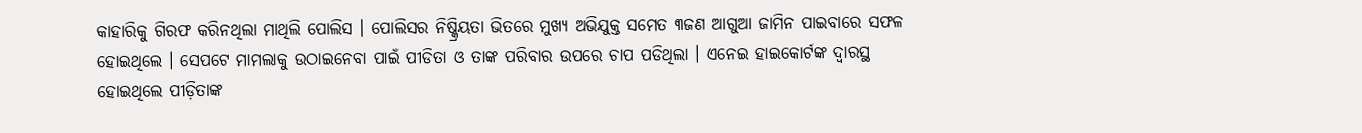କାହାରିକୁ ଗିରଫ କରିନଥିଲା ମାଥିଲି ପୋଲିସ । ପୋଲିସର ନିଷ୍କ୍ରିୟତା ଭିତରେ ମୁଖ୍ୟ ଅଭିଯୁକ୍ତ ସମେତ ୩ଜଣ ଆଗୁଆ ଜାମିନ ପାଇବାରେ ସଫଳ ହୋଇଥିଲେ । ସେପଟେ ମାମଲାକୁ ଉଠାଇନେବା ପାଇଁ ପୀଡିତା ଓ ତାଙ୍କ ପରିବାର ଉପରେ ଚାପ ପଡିଥିଲା । ଏନେଇ ହାଇକୋର୍ଟଙ୍କ ଦ୍ୱାରସ୍ଥ ହୋଇଥିଲେ ପୀଡ଼ିତାଙ୍କ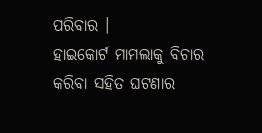ପରିବାର ।
ହାଇକୋର୍ଟ ମାମଲାକୁ ବିଚାର କରିବା ସହିତ ଘଟଣାର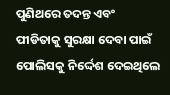ପୁଣିଥରେ ତଦନ୍ତ ଏବଂ ପୀଡିତାକୁ ସୁରକ୍ଷା ଦେବା ପାଇଁ ପୋଲିସକୁ ନିର୍ଦ୍ଦେଶ ଦେଇଥିଲେ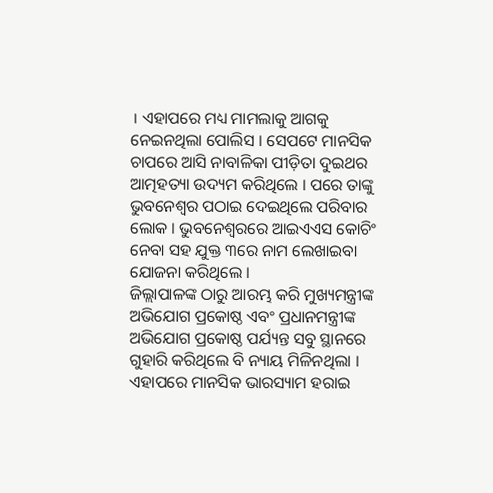। ଏହାପରେ ମଧ୍ୟ ମାମଲାକୁ ଆଗକୁ ନେଇନଥିଲା ପୋଲିସ । ସେପଟେ ମାନସିକ ଚାପରେ ଆସି ନାବାଳିକା ପୀଡ଼ିତା ଦୁଇଥର ଆତ୍ମହତ୍ୟା ଉଦ୍ୟମ କରିଥିଲେ । ପରେ ତାଙ୍କୁ ଭୁବନେଶ୍ୱର ପଠାଇ ଦେଇଥିଲେ ପରିବାର ଲୋକ । ଭୁବନେଶ୍ୱରରେ ଆଇଏଏସ କୋଚିଂ ନେବା ସହ ଯୁକ୍ତ ୩ରେ ନାମ ଲେଖାଇବା ଯୋଜନା କରିଥିଲେ ।
ଜିଲ୍ଲାପାଳଙ୍କ ଠାରୁ ଆରମ୍ଭ କରି ମୁଖ୍ୟମନ୍ତ୍ରୀଙ୍କ ଅଭିଯୋଗ ପ୍ରକୋଷ୍ଠ ଏବଂ ପ୍ରଧାନମନ୍ତ୍ରୀଙ୍କ ଅଭିଯୋଗ ପ୍ରକୋଷ୍ଠ ପର୍ଯ୍ୟନ୍ତ ସବୁ ସ୍ଥାନରେ ଗୁହାରି କରିଥିଲେ ବି ନ୍ୟାୟ ମିଳିନଥିଲା । ଏହାପରେ ମାନସିକ ଭାରସ୍ୟାମ ହରାଇ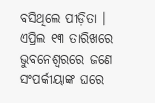ବସିଥିଲେ ପୀଡ଼ିତା । ଏପ୍ରିଲ ୧୩ ତାରିଖରେ ଭୁବନେଶ୍ୱରରେ ଜଣେ ସଂପର୍କୀୟାଙ୍କ ଘରେ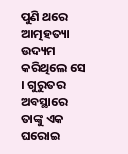ପୁଣି ଥରେ ଆତ୍ମହତ୍ୟା ଉଦ୍ୟମ କରିଥିଲେ ସେ । ଗୁରୁତର ଅବସ୍ଥାରେ ତାଙ୍କୁ ଏକ ଘରୋଇ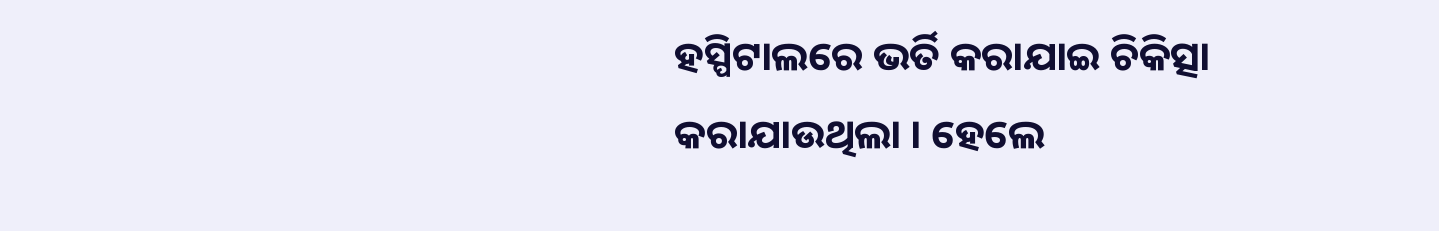ହସ୍ପିଟାଲରେ ଭର୍ତି କରାଯାଇ ଚିକିତ୍ସା କରାଯାଉଥିଲା । ହେଲେ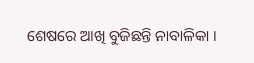ଶେଷରେ ଆଖି ବୁଜିଛନ୍ତି ନାବାଳିକା ।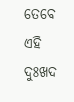ତେବେ ଏହି ଦୁଃଖଦ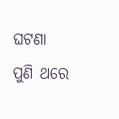ଘଟଣା ପୁଣି ଥରେ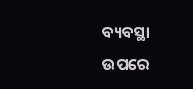ବ୍ୟବସ୍ଥା ଉପରେ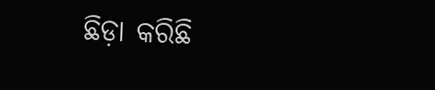ଛିଡ଼ା କରିଛି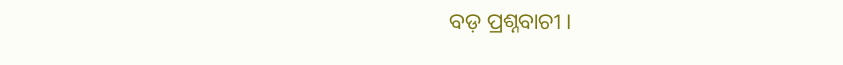ବଡ଼ ପ୍ରଶ୍ନବାଚୀ ।